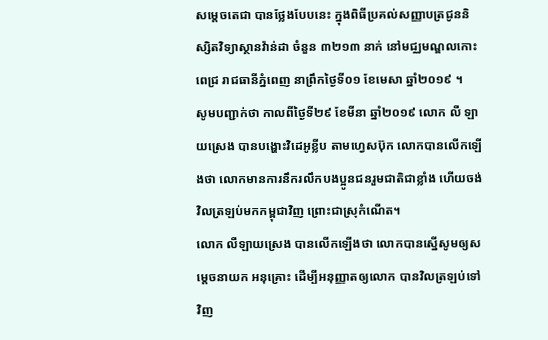សម្តេចតេជា បានថ្លែងបែបនេះ ក្នុងពិធីប្រគល់សញ្ញាបត្រជូននិស្សិតវិទ្យាស្ថានវ៉ាន់ដា ចំនួន ៣២១៣ នាក់ នៅមជ្ឈមណ្ឌលកោះពេជ្រ រាជធានីភ្នំពេញ នាព្រឹកថ្ងៃទី០១ ខែមេសា ឆ្នាំ២០១៩ ។
សូមបញ្ជាក់ថា កាលពីថ្ងៃទី២៩ ខែមីនា ឆ្នាំ២០១៩ លោក លឺ ឡាយស្រេង បានបង្ហោះវិដេអូខ្លីប តាមហ្វេសប៊ុក លោកបានលើកឡើងថា លោកមានការនឹករលឹកបងប្អូនជនរួមជាតិជាខ្លាំង ហើយចង់វិលត្រឡប់មកកម្ពុជាវិញ ព្រោះជាស្រុកំណើត។
លោក លឺឡាយស្រេង បានលើកឡើងថា លោកបានស្នើសូមឲ្យសម្តេចនាយក អនុគ្រោះ ដើម្បីអនុញ្ញាតឲ្យលោក បានវិលត្រឡប់ទៅវិញ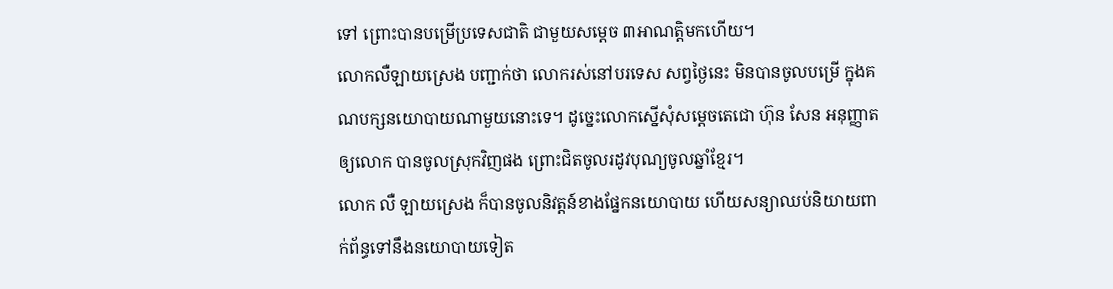ទៅ ព្រោះបានបម្រើប្រទេសជាតិ ជាមួយសម្តេច ៣អាណត្តិមកហើយ។
លោកលឺឡាយស្រេង បញ្ជាក់ថា លោករស់នៅបរទេស សព្វថ្ងៃនេះ មិនបានចូលបម្រើ ក្នុងគណបក្សនយោបាយណាមួយនោះទេ។ ដូច្នេះលោកស្នើសុំសម្តេចតេជោ ហ៊ុន សែន អនុញ្ញាតឲ្យលោក បានចូលស្រុកវិញផង ព្រោះជិតចូលរដូវបុណ្យចូលឆ្នាំខ្មែរ។
លោក លឺ ឡាយស្រេង ក៏បានចូលនិវត្តន៍ខាងផ្នែកនយោបាយ ហើយសន្យាឈប់និយាយពាក់ព័ន្ធទៅនឹងនយោបាយទៀត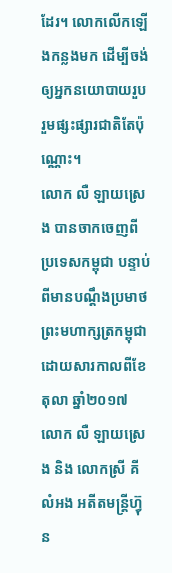ដែរ។ លោកលើកឡើងកន្លងមក ដើម្បីចង់ឲ្យអ្នកនយោបាយរួបរួមផ្សះផ្សារជាតិតែប៉ុណ្ណោះ។
លោក លឺ ឡាយស្រេង បានចាកចេញពីប្រទេសកម្ពុជា បន្ទាប់ពីមានបណ្តឹងប្រមាថព្រះមហាក្សត្រកម្ពុជា ដោយសារកាលពីខែតុលា ឆ្នាំ២០១៧ លោក លឺ ឡាយស្រេង និង លោកស្រី គី លំអង អតីតមន្ត្រីហ្វ៊ុន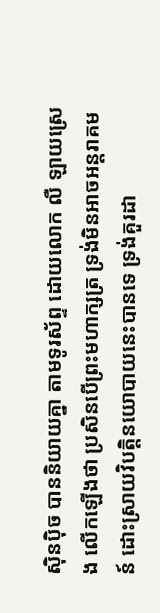ស៊ិនប៉ិច បាននិយាយគ្នា តាមទូរស័ព្ទ ដោយលោក លឺ ឡាយស្រេង លើកឡើងថា ប្រសិនបើព្រះមហាក្សត្រ ទ្រង់មិនអាចអន្តរាគមន៍ ដោះស្រាយវិបត្តិនយោបាយនេះបានទេ ទ្រង់គួរដា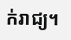ក់រាជ្យ។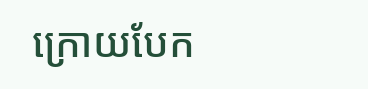ក្រោយបែក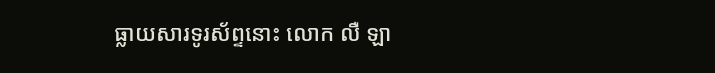ធ្លាយសារទូរស័ព្ទនោះ លោក លឺ ឡា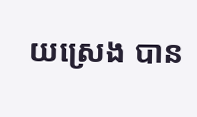យស្រេង បាន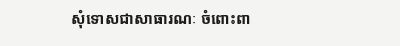សុំទោសជាសាធារណៈ ចំពោះពា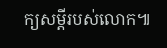ក្យសម្តីរបស់លោក៕